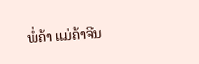ພໍ່ຄ້າ ແມ່ຄ້າຈີນ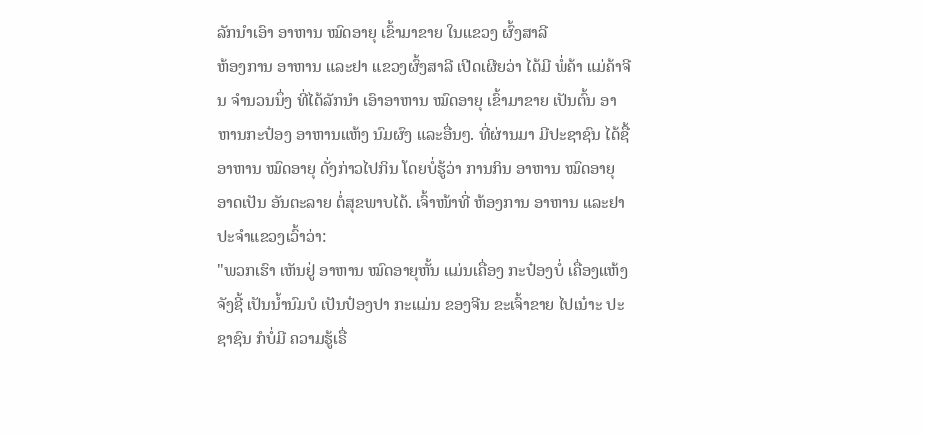ລັກນໍາເອົາ ອາຫານ ໝົດອາຍຸ ເຂົ້າມາຂາຍ ໃນແຂວງ ຜົ້ງສາລີ
ຫ້ອງການ ອາຫານ ແລະຢາ ແຂວງຜົ້ງສາລີ ເປີດເຜີຍວ່າ ໄດ້ມີ ພໍ່ຄ້າ ແມ່ຄ້າຈີນ ຈໍານວນນຶ່ງ ທີ່ໄດ້ລັກນໍາ ເອົາອາຫານ ໝົດອາຍຸ ເຂົ້າມາຂາຍ ເປັນຕົ້ນ ອາຫານກະປ໋ອງ ອາຫານແຫ້ງ ນົມຜົງ ແລະອື່ນໆ. ທີ່ຜ່ານມາ ມີປະຊາຊົນ ໄດ້ຊື້ ອາຫານ ໝົດອາຍຸ ດັ່ງກ່າວໄປກິນ ໂດຍບໍ່ຮູ້ວ່າ ການກິນ ອາຫານ ໝົດອາຍຸ ອາດເປັນ ອັນຕະລາຍ ຕໍ່ສຸຂພາບໄດ້. ເຈົ້າໜ້າທີ່ ຫ້ອງການ ອາຫານ ແລະຢາ ປະຈໍາແຂວງເວົ້າວ່າ:
"ພວກເຮົາ ເຫັນຢູ່ ອາຫານ ໝົດອາຍຸຫັ້ນ ແມ່ນເຄື່ອງ ກະປ໋ອງບໍ່ ເຄື່ອງແຫ້ງ ຈັງຊີ້ ເປັນນໍ້ານົມບໍ ເປັນປ໋ອງປາ ກະແມ່ນ ຂອງຈີນ ຂະເຈົ້າຂາຍ ໄປເນ໋າະ ປະຊາຊົນ ກໍບໍ່ມີ ຄວາມຮູ້ເຣື່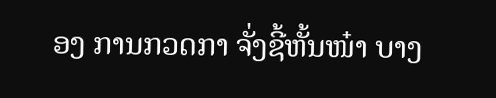ອງ ການກວດກາ ຈັ່ງຊີ້ຫັ້ນໜ໋າ ບາງ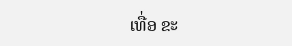ເທື່ອ ຂະ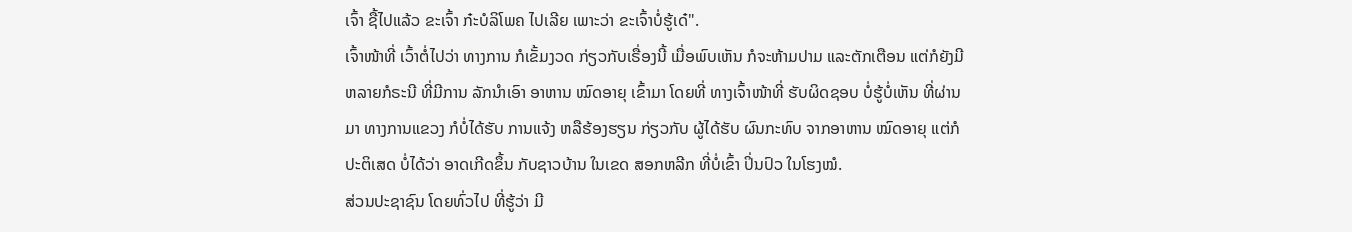ເຈົ້າ ຊື້ໄປແລ້ວ ຂະເຈົ້າ ກ໋ະບໍລິໂພຄ ໄປເລີຍ ເພາະວ່າ ຂະເຈົ້າບໍ່ຮູ້ເດ໋".
ເຈົ້າໜ້າທີ່ ເວົ້າຕໍ່ໄປວ່າ ທາງການ ກໍເຂັ້ມງວດ ກ່ຽວກັບເຣື່ອງນີ້ ເມື່ອພົບເຫັນ ກໍຈະຫ້າມປາມ ແລະຕັກເຕືອນ ແຕ່ກໍຍັງມີ ຫລາຍກໍຣະນີ ທີ່ມີການ ລັກນໍາເອົາ ອາຫານ ໝົດອາຍຸ ເຂົ້າມາ ໂດຍທີ່ ທາງເຈົ້າໜ້າທີ່ ຮັບຜິດຊອບ ບໍ່ຮູ້ບໍ່ເຫັນ ທີ່ຜ່ານມາ ທາງການແຂວງ ກໍບໍ່ໄດ້ຮັບ ການແຈ້ງ ຫລືຮ້ອງຮຽນ ກ່ຽວກັບ ຜູ້ໄດ້ຮັບ ຜົນກະທົບ ຈາກອາຫານ ໝົດອາຍຸ ແຕ່ກໍ ປະຕິເສດ ບໍ່ໄດ້ວ່າ ອາດເກີດຂຶ້ນ ກັບຊາວບ້ານ ໃນເຂດ ສອກຫລີກ ທີ່ບໍ່ເຂົ້າ ປິ່ນປົວ ໃນໂຮງໝໍ.
ສ່ວນປະຊາຊົນ ໂດຍທົ່ວໄປ ທີ່ຮູ້ວ່າ ມີ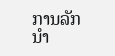ການລັກນໍາ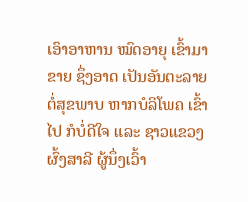ເອົາອາຫານ ໝົດອາຍຸ ເຂົ້າມາຂາຍ ຊຶ່ງອາດ ເປັນອັນຕະລາຍ ຕໍ່ສຸຂພາບ ຫາກບໍລິໂພຄ ເຂົ້າໄປ ກໍບໍ່ດີໃຈ ແລະ ຊາວແຂວງ ຜົ້ງສາລີ ຜູ້ນຶ່ງເວົ້າ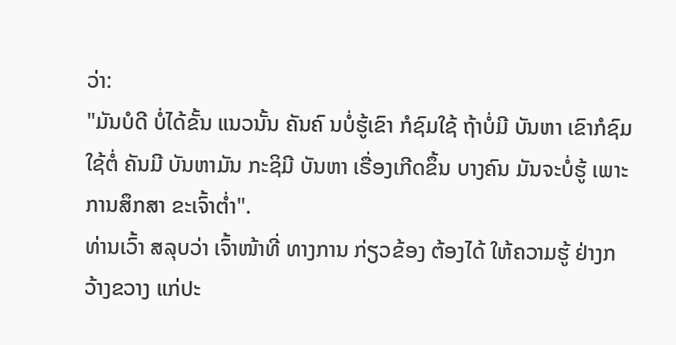ວ່າ:
"ມັນບໍດີ ບໍ່ໄດ້ຂັ້ນ ແນວນັ້ນ ຄັນຄົ ນບໍ່ຮູ້ເຂົາ ກໍຊົມໃຊ້ ຖ້າບໍ່ມີ ບັນຫາ ເຂົາກໍຊົມໃຊ້ຕໍ່ ຄັນມີ ບັນຫາມັນ ກະຊິມີ ບັນຫາ ເຣື່ອງເກີດຂຶ້ນ ບາງຄົນ ມັນຈະບໍ່ຮູ້ ເພາະ ການສຶກສາ ຂະເຈົ້າຕໍ່າ".
ທ່ານເວົ້າ ສລຸບວ່າ ເຈົ້າໜ້າທີ່ ທາງການ ກ່ຽວຂ້ອງ ຕ້ອງໄດ້ ໃຫ້ຄວາມຮູ້ ຢ່າງກວ້າງຂວາງ ແກ່ປະ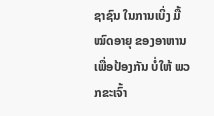ຊາຊົນ ໃນການເບິ່ງ ມື້ໝົດອາຍຸ ຂອງອາຫານ ເພື່ອປ້ອງກັນ ບໍ່ໃຫ້ ພວກຂະເຈົ້າ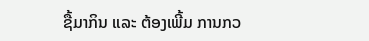ຊື້ມາກິນ ແລະ ຕ້ອງເພີ້ມ ການກວ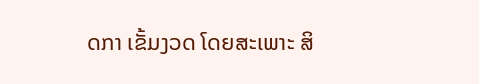ດກາ ເຂັ້ມງວດ ໂດຍສະເພາະ ສິ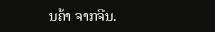ນຄ້າ ຈາກຈີນ.